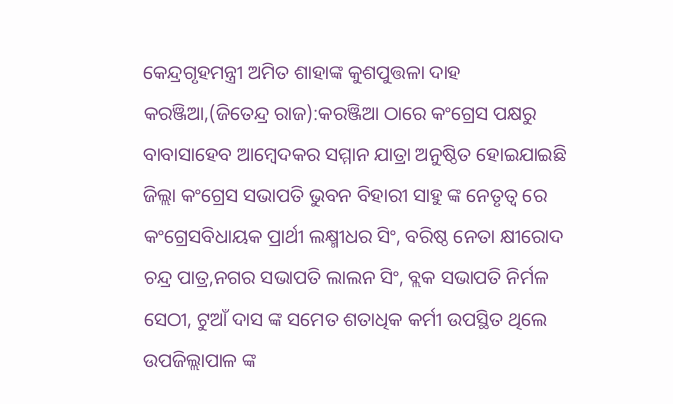କେନ୍ଦ୍ରଗୃହମନ୍ତ୍ରୀ ଅମିତ ଶାହାଙ୍କ କୁଶପୁତ୍ତଳା ଦାହ
କରଞ୍ଜିଆ,(ଜିତେନ୍ଦ୍ର ରାଜ):କରଞ୍ଜିଆ ଠାରେ କଂଗ୍ରେସ ପକ୍ଷରୁ ବାବାସାହେବ ଆମ୍ବେଦକର ସମ୍ମାନ ଯାତ୍ରା ଅନୁଷ୍ଠିତ ହୋଇଯାଇଛି
ଜିଲ୍ଲା କଂଗ୍ରେସ ସଭାପତି ଭୁବନ ବିହାରୀ ସାହୁ ଙ୍କ ନେତୃତ୍ୱ ରେ କଂଗ୍ରେସବିଧାୟକ ପ୍ରାର୍ଥୀ ଲକ୍ଷ୍ମୀଧର ସିଂ, ବରିଷ୍ଠ ନେତା କ୍ଷୀରୋଦ ଚନ୍ଦ୍ର ପାତ୍ର,ନଗର ସଭାପତି ଲାଲନ ସିଂ, ବ୍ଲକ ସଭାପତି ନିର୍ମଳ ସେଠୀ, ଟୁଆଁ ଦାସ ଙ୍କ ସମେତ ଶତାଧିକ କର୍ମୀ ଉପସ୍ଥିତ ଥିଲେ
ଉପଜିଲ୍ଲାପାଳ ଙ୍କ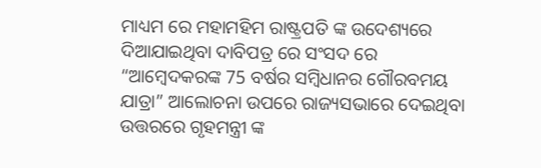ମାଧ୍ୟମ ରେ ମହାମହିମ ରାଷ୍ଟ୍ରପତି ଙ୍କ ଉଦେଶ୍ୟରେ ଦିଆଯାଇଥିବା ଦାବିପତ୍ର ରେ ସଂସଦ ରେ “ଆମ୍ବେଦକରଙ୍କ 75 ବର୍ଷର ସମ୍ବିଧାନର ଗୌରବମୟ ଯାତ୍ରା” ଆଲୋଚନା ଉପରେ ରାଜ୍ୟସଭାରେ ଦେଇଥିବା ଉତ୍ତରରେ ଗୃହମନ୍ତ୍ରୀ ଙ୍କ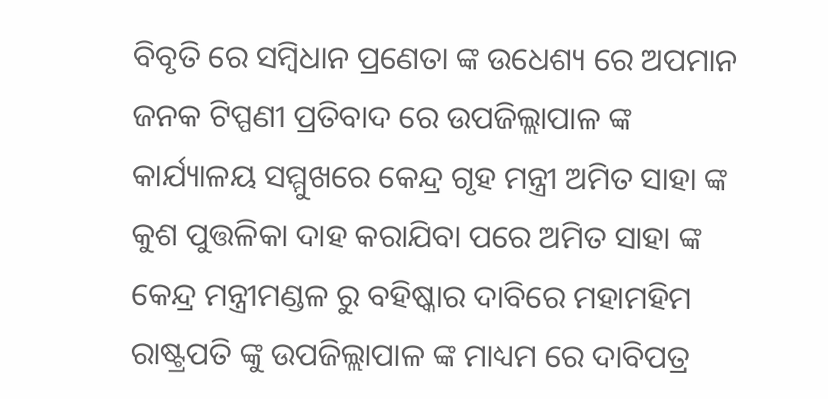ବିବୃତି ରେ ସମ୍ବିଧାନ ପ୍ରଣେତା ଙ୍କ ଉଧେଶ୍ୟ ରେ ଅପମାନ ଜନକ ଟିପ୍ପଣୀ ପ୍ରତିବାଦ ରେ ଉପଜିଲ୍ଲାପାଳ ଙ୍କ କାର୍ଯ୍ୟାଳୟ ସମ୍ମୁଖରେ କେନ୍ଦ୍ର ଗୃହ ମନ୍ତ୍ରୀ ଅମିତ ସାହା ଙ୍କ କୁଶ ପୁତ୍ତଳିକା ଦାହ କରାଯିବା ପରେ ଅମିତ ସାହା ଙ୍କ କେନ୍ଦ୍ର ମନ୍ତ୍ରୀମଣ୍ଡଳ ରୁ ବହିଷ୍କାର ଦାବିରେ ମହାମହିମ ରାଷ୍ଟ୍ରପତି ଙ୍କୁ ଉପଜିଲ୍ଲାପାଳ ଙ୍କ ମାଧ୍ୟମ ରେ ଦାବିପତ୍ର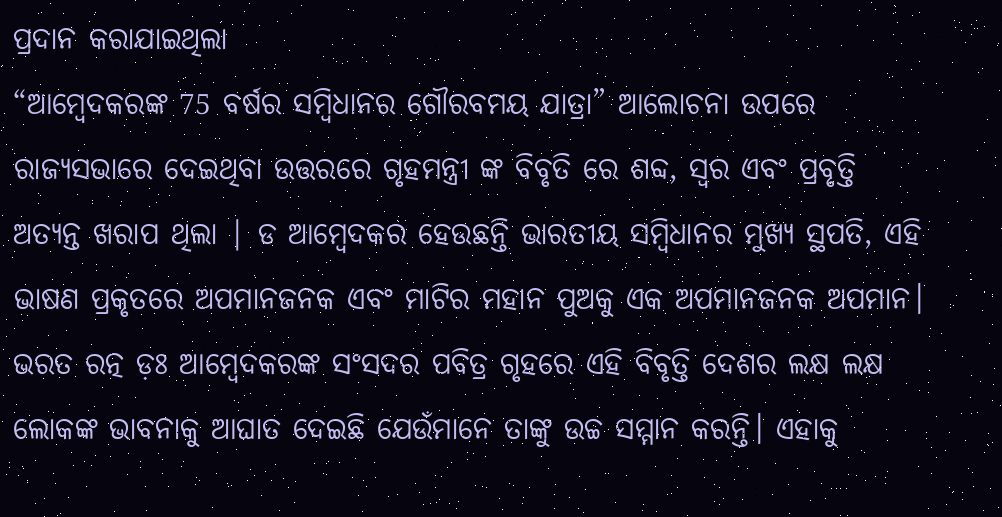ପ୍ରଦାନ କରାଯାଇଥିଲା
“ଆମ୍ବେଦକରଙ୍କ 75 ବର୍ଷର ସମ୍ବିଧାନର ଗୌରବମୟ ଯାତ୍ରା” ଆଲୋଚନା ଉପରେ ରାଜ୍ୟସଭାରେ ଦେଇଥିବା ଉତ୍ତରରେ ଗୃହମନ୍ତ୍ରୀ ଙ୍କ ବିବୃତି ରେ ଶବ୍ଦ, ସ୍ୱର ଏବଂ ପ୍ରବୃତ୍ତି ଅତ୍ୟନ୍ତ ଖରାପ ଥିଲା | ଡ ଆମ୍ବେଦକର ହେଉଛନ୍ତି ଭାରତୀୟ ସମ୍ବିଧାନର ମୁଖ୍ୟ ସ୍ଥପତି, ଏହି ଭାଷଣ ପ୍ରକୃତରେ ଅପମାନଜନକ ଏବଂ ମାଟିର ମହାନ ପୁଅକୁ ଏକ ଅପମାନଜନକ ଅପମାନ। ଭରତ ରତ୍ନ ଡ଼ଃ ଆମ୍ବେଦକରଙ୍କ ସଂସଦର ପବିତ୍ର ଗୃହରେ ଏହି ବିବୃତ୍ତି ଦେଶର ଲକ୍ଷ ଲକ୍ଷ ଲୋକଙ୍କ ଭାବନାକୁ ଆଘାତ ଦେଇଛି ଯେଉଁମାନେ ତାଙ୍କୁ ଉଚ୍ଚ ସମ୍ମାନ କରନ୍ତି। ଏହାକୁ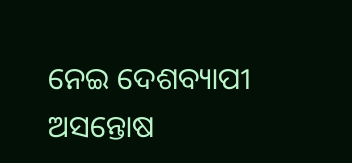ନେଇ ଦେଶବ୍ୟାପୀ ଅସନ୍ତୋଷ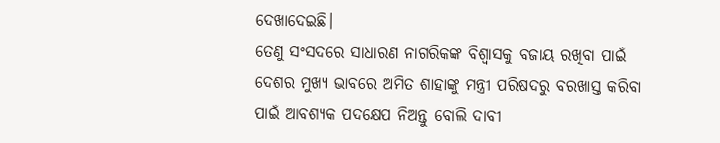ଦେଖାଦେଇଛି।
ତେଣୁ ସଂସଦରେ ସାଧାରଣ ନାଗରିକଙ୍କ ବିଶ୍ୱାସକୁ ବଜାୟ ରଖିବା ପାଇଁ ଦେଶର ମୁଖ୍ୟ ଭାବରେ ଅମିତ ଶାହାଙ୍କୁ ମନ୍ତ୍ରୀ ପରିଷଦରୁ ବରଖାସ୍ତ କରିବା ପାଇଁ ଆବଶ୍ୟକ ପଦକ୍ଷେପ ନିଅନ୍ତୁ ବୋଲି ଦାବୀ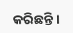କରିଛନ୍ତି ।